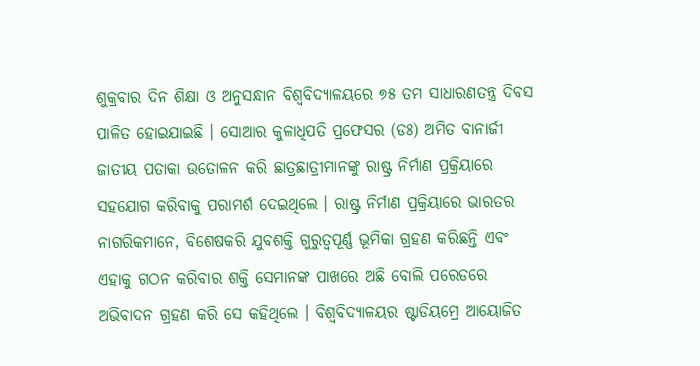ଶୁକ୍ରବାର ଦିନ ଶିକ୍ଷା ଓ ଅନୁସନ୍ଧାନ ବିଶ୍ୱବିଦ୍ୟାଳୟରେ ୭୫ ତମ ସାଧାରଣତନ୍ତ୍ର ଦିବସ ପାଳିତ ହୋଇଯାଇଛି । ସୋଆର କୁଳାଧିପତି ପ୍ରଫେସର (ଡଃ) ଅମିତ ବାନାର୍ଜୀ ଜାତୀୟ ପତାକା ଉତୋଳନ କରି ଛାତ୍ରଛାତ୍ରୀମାନଙ୍କୁ ରାଷ୍ଟ୍ର ନିର୍ମାଣ ପ୍ରକ୍ରିୟାରେ ସହଯୋଗ କରିବାକୁ ପରାମର୍ଶ ଦେଇଥିଲେ । ରାଷ୍ଟ୍ର ନିର୍ମାଣ ପ୍ରକ୍ରିୟାରେ ଭାରତର ନାଗରିକମାନେ, ବିଶେଷକରି ଯୁବଶକ୍ତି ଗୁରୁତ୍ୱପୂର୍ଣ୍ଣ ଭୂମିକା ଗ୍ରହଣ କରିଛନ୍ତି ଏବଂ ଏହାକୁ ଗଠନ କରିବାର ଶକ୍ତି ସେମାନଙ୍କ ପାଖରେ ଅଛି ବୋଲି ପରେଡରେ ଅଭିବାଦନ ଗ୍ରହଣ କରି ସେ କହିଥିଲେ । ବିଶ୍ୱବିଦ୍ୟାଳୟର ଷ୍ଟାଡିୟମ୍ରେ ଆୟୋଜିତ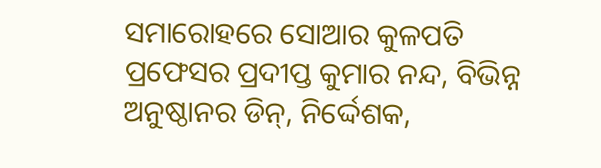ସମାରୋହରେ ସୋଆର କୁଳପତି ପ୍ରଫେସର ପ୍ରଦୀପ୍ତ କୁମାର ନନ୍ଦ, ବିଭିନ୍ନ ଅନୁଷ୍ଠାନର ଡିନ୍, ନିର୍ଦ୍ଦେଶକ,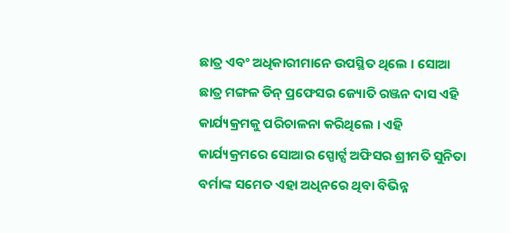ଛାତ୍ର ଏବଂ ଅଧିକାରୀମାନେ ଉପସ୍ଥିତ ଥିଲେ । ସୋଆ ଛାତ୍ର ମଙ୍ଗଳ ଡିନ୍ ପ୍ରଫେସର ଜ୍ୟୋତି ରଞ୍ଜନ ଦାସ ଏହି କାର୍ଯ୍ୟକ୍ରମକୁ ପରିଚାଳନା କରିଥିଲେ । ଏହି କାର୍ଯ୍ୟକ୍ରମରେ ସୋଆର ସ୍ପୋର୍ଟ୍ସ ଅଫିସର ଶ୍ରୀମତି ସୁନିତା ବର୍ମାଙ୍କ ସମେତ ଏହା ଅଧିନରେ ଥିବା ବିଭିନ୍ନ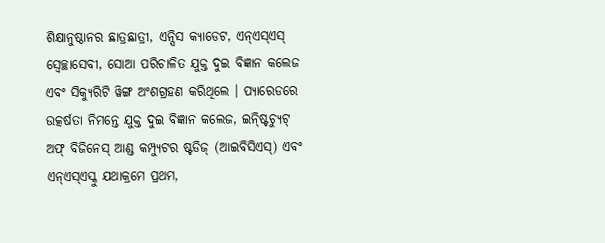ଶିକ୍ଷାନୁଷ୍ଠାନର ଛାତ୍ରଛାତ୍ରୀ, ଏନ୍ସିସ କ୍ୟାଡେଟ, ଏନ୍ଏସ୍ଏସ୍ ସ୍ୱେଚ୍ଛାସେବୀ, ସୋଆ ପରିଚାଳିତ ଯୁକ୍ତ ଦୁଇ ବିଜ୍ଞାନ କଲେଜ ଏବଂ ସିକ୍ୟୁରିଟି ୱିଙ୍ଗ ଅଂଶଗ୍ରହଣ କରିଥିଲେ । ପ୍ୟାରେଡରେ ଉତ୍କର୍ଷତା ନିମନ୍ତେ ଯୁକ୍ତ ଦୁଇ ବିଜ୍ଞାନ କଲେଜ, ଇନ୍ଷ୍ଟିଚ୍ୟୁଟ୍ ଅଫ୍ ବିଜିନେସ୍ ଆଣ୍ଡ କମ୍ପ୍ୟୁଟର ଷ୍ଟଡିଜ୍ (ଆଇବିସିଏସ୍) ଏବଂ ଏନ୍ଏସ୍ଏସ୍କୁ ଯଥାକ୍ରମେ ପ୍ରଥମ,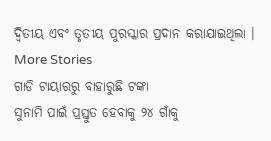ଦ୍ୱିତୀୟ ଏବଂ ତୃତୀୟ ପୁରସ୍କାର ପ୍ରଦାନ କରାଯାଇଥିଲା ।
More Stories
ଗାଡି ଟାୟାରରୁ ବାହାରୁଛି ଟଙ୍କା
ସୁନାମି ପାଇଁ ପ୍ରସ୍ତୁତ ହେବାକୁ ୨୪ ଗାଁକୁ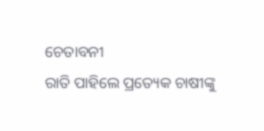ଚେତାବନୀ
ରାତି ପାହିଲେ ପ୍ରତ୍ୟେକ ଚାଷୀଙ୍କୁ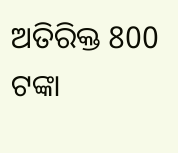ଅତିରିକ୍ତ 800 ଟଙ୍କା